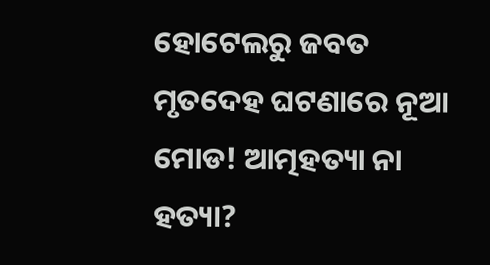ହୋଟେଲରୁ ଜବତ ମୃତଦେହ ଘଟଣାରେ ନୂଆ ମୋଡ! ଆତ୍ମହତ୍ୟା ନା ହତ୍ୟା?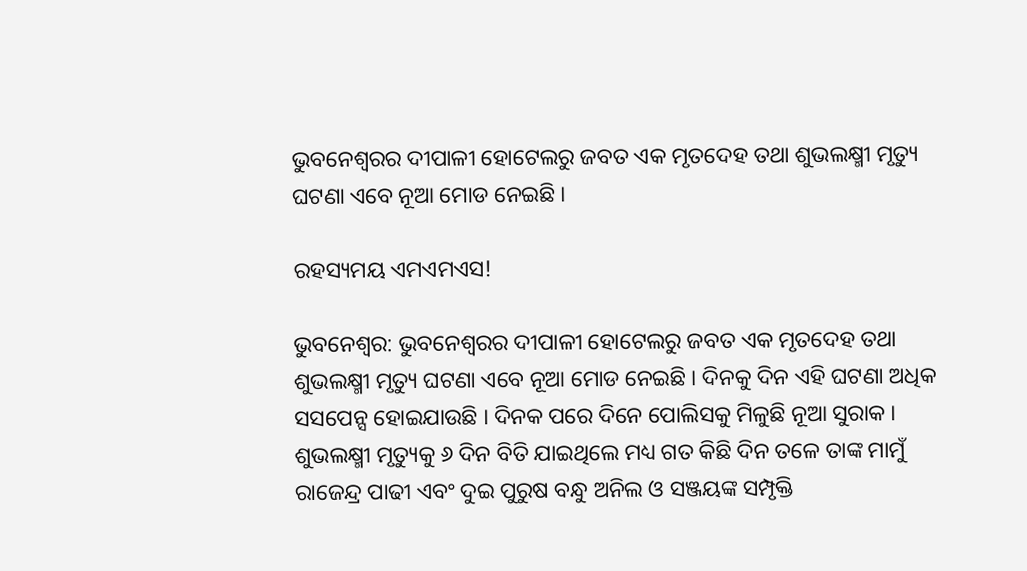ଭୁବନେଶ୍ୱରର ଦୀପାଳୀ ହୋଟେଲରୁ ଜବତ ଏକ ମୃତଦେହ ତଥା ଶୁଭଲକ୍ଷ୍ମୀ ମୃତ୍ୟୁ ଘଟଣା ଏବେ ନୂଆ ମୋଡ ନେଇଛି ।

ରହସ୍ୟମୟ ଏମଏମଏସ!

ଭୁବନେଶ୍ୱର: ଭୁବନେଶ୍ୱରର ଦୀପାଳୀ ହୋଟେଲରୁ ଜବତ ଏକ ମୃତଦେହ ତଥା ଶୁଭଲକ୍ଷ୍ମୀ ମୃତ୍ୟୁ ଘଟଣା ଏବେ ନୂଆ ମୋଡ ନେଇଛି । ଦିନକୁ ଦିନ ଏହି ଘଟଣା ଅଧିକ ସସପେନ୍ସ ହୋଇଯାଉଛି । ଦିନକ ପରେ ଦିନେ ପୋଲିସକୁ ମିଳୁଛି ନୂଆ ସୁରାକ । ଶୁଭଲକ୍ଷ୍ମୀ ମୃତ୍ୟୁକୁ ୬ ଦିନ ବିତି ଯାଇଥିଲେ ମଧ୍ୟ ଗତ କିଛି ଦିନ ତଳେ ତାଙ୍କ ମାମୁଁ ରାଜେନ୍ଦ୍ର ପାଢୀ ଏବଂ ଦୁଇ ପୁରୁଷ ବନ୍ଧୁ ଅନିଲ ଓ ସଞ୍ଜୟଙ୍କ ସମ୍ପୃକ୍ତି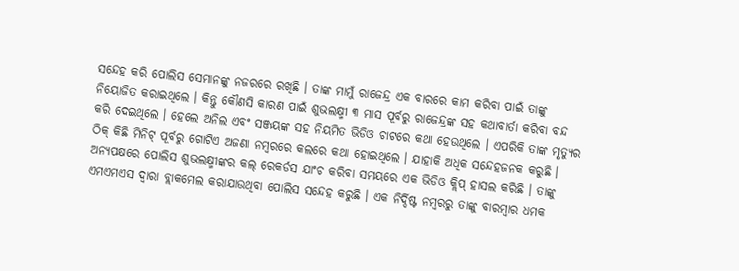ସନ୍ଦେହ କରି ପୋଲିସ ସେମାନଙ୍କୁ ନଜରରେ ରଖିଛି । ତାଙ୍କ ମାମୁଁ ରାଜେନ୍ଦ୍ର ଏକ ବାରରେ କାମ କରିବା ପାଇଁ ତାଙ୍କୁ ନିୟୋଜିତ କରାଇଥିଲେ । କିନ୍ତୁ କୌଣସି କାରଣ ପାଇଁ ଶୁଭଲକ୍ଷ୍ମୀ ୩ ମାସ ପୂର୍ବରୁ ରାଜେନ୍ଦ୍ରଙ୍କ ସହ କଥାବାର୍ତା କରିବା ବନ୍ଦ କରି ଦେଇଥିଲେ । ହେଲେ ଅନିଲ ଏବଂ ସଞ୍ଜୟଙ୍କ ସହ ନିୟମିତ ଭିଡିଓ ଚାଟରେ କଥା ହେଉଥିଲେ । ଏପରିକି ତାଙ୍କ ମୃତ୍ୟୁର ଠିକ୍ କିଛି ମିନିଟ୍ ପୂର୍ବରୁ ଗୋଟିଏ ଅଜଣା ନମ୍ବରରେ କଲରେ କଥା ହୋଇଥିଲେ । ଯାହାକି ଅଧିକ ସନ୍ଦେହଜନକ କରୁଛି । ଅନ୍ୟପକ୍ଷରେ ପୋଲିସ ଶୁଭଲକ୍ଷ୍ମୀଙ୍କର କଲ୍ ରେକର୍ଡସ ଯାଂଚ କରିବା ସମୟରେ ଏକ ଭିଡିଓ କ୍ଲିପ୍ ହାସଲ କରିଛି । ତାଙ୍କୁ ଏମଏମଏସ ଦ୍ୱାରା ବ୍ଲାକମେଲ କରାଯାଉଥିବା ପୋଲିସ ସନ୍ଦେହ କରୁଛି । ଏକ ନିର୍ଦ୍ଦିଷ୍ଟ ନମ୍ବରରୁ ତାଙ୍କୁ ବାରମ୍ବାର ଧମକ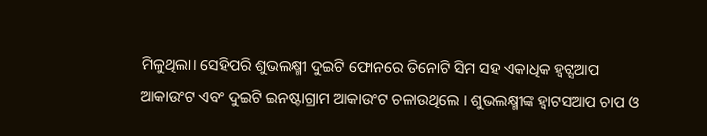ମିଳୁଥିଲା। ସେହିପରି ଶୁଭଲକ୍ଷ୍ମୀ ଦୁଇଟି ଫୋନରେ ତିନୋଟି ସିମ ସହ ଏକାଧିକ ହ୍ୱଟ୍ସଆପ ଆକାଉଂଟ ଏବଂ ଦୁଇଟି ଇନଷ୍ଟାଗ୍ରାମ ଆକାଉଂଟ ଚଳାଉଥିଲେ । ଶୁଭଲକ୍ଷ୍ମୀଙ୍କ ହ୍ୱାଟସଆପ ଚାପ ଓ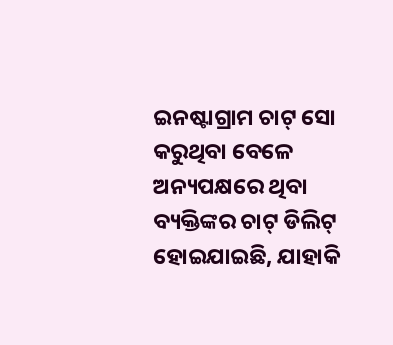ଇନଷ୍ଟାଗ୍ରାମ ଚାଟ୍ ସୋ କରୁଥିବା ବେଳେ ଅନ୍ୟପକ୍ଷରେ ଥିବା ବ୍ୟକ୍ତିଙ୍କର ଚାଟ୍ ଡିଲିଟ୍ ହୋଇଯାଇଛି, ଯାହାକି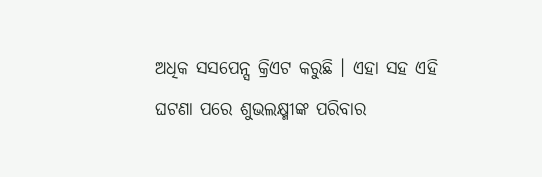ଅଧିକ ସସପେନ୍ସ କ୍ରିଏଟ କରୁଛି । ଏହା ସହ ଏହି ଘଟଣା ପରେ ଶୁଭଲକ୍ଷ୍ମୀଙ୍କ ପରିବାର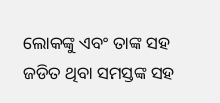ଲୋକଙ୍କୁ ଏବଂ ତାଙ୍କ ସହ ଜଡିତ ଥିବା ସମସ୍ତଙ୍କ ସହ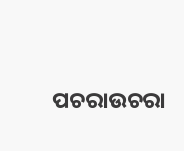ପଚରାଉଚରା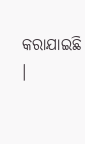କରାଯାଇଛି ।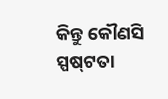କିନ୍ତୁ କୌଣସି ସ୍ପଷ୍‌ଟତା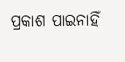ପ୍ରକାଶ ପାଇନାହିଁ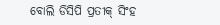ବୋଲି ଡିସିପି ପ୍ରତୀକ୍ ସିଂହ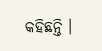କହିଛନ୍ତି ।